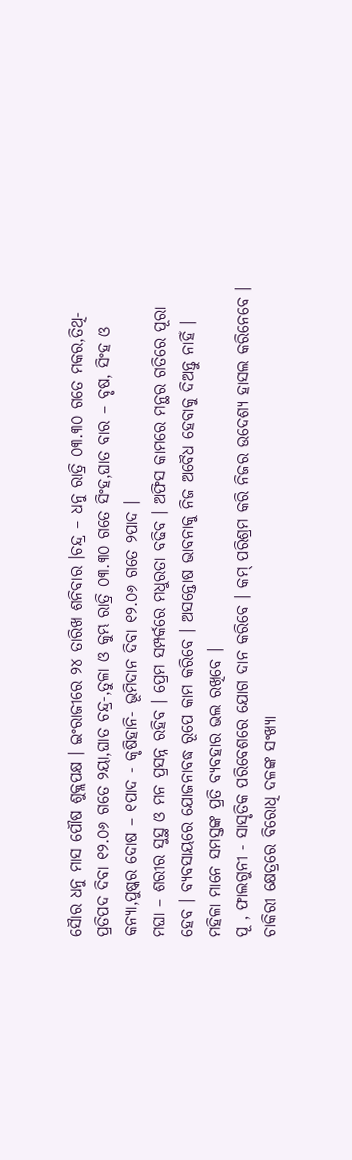ସୈାର ଧନୁ ମାସ ପୌଷ ଶୁକ୍ଲପକ୍ଷ । ଇଂରାଜୀରେ ୨୪ ତାରିଖ ଶନିବାର ।ଚନ୍ଦ୍ର – ଧନୁ ରାତ୍ରି ୦୩.୩୦ ଗତେ ମକର,ତିଥି- ପ୍ରତିପଦ ଦିବା ୧୨.୦୬ ଗତେ ୨ୟା,ଘାତ ଚନ୍ଦ୍ର-,ତୁଳା ଓ କୁମ୍ଭ ରାତ୍ରି ୦୩.୩୦ ଗତେ ସିଂହ,ଘାତ ବାର – ବୃଷ, ସିଂହ ଓ କନ୍ୟା,ପୁଷ୍କର ଦୋଷ – ୧ପାଦ - କୃଷିହାନି- ଭୂମିଦାନ ଦିବା ୧୨.୦୬ ଗତେ ୨ପାଦ ।
ମଘା – ଶରୀର ସୁସ୍ଥ ଓ ମନ ପ୍ରସନ୍ନ ରହିବ । ପ୍ରେମ ସମ୍ପର୍କରେ ମଧୁରତା ବଢିବ । ଅଫିସ କାମରେ ମନ୍ଥର ଗତିରେ ପୂରା ହେବ । ବ୍ୟବସାୟରେ ଯୋଜନାବଦ୍ଧ ରୂପେ କାମ କରିବେ । ଅସନ୍ତୋଷ ଭାବନାକୁ ନିଜ ଅବୈଧ ହେବାକୁ ଦିଅନ୍ତୁ ନାହିଁ । ମହିଳା ମାନେ ସମସ୍ତଙ୍କ ପ୍ରତି ବ୍ୟବହାର ଭଲ ରଖିବେ ।
ପୂ , ଫାଲଗୁନୀ - ସାସୃତିକ ପରିବେଶରେ ଯୋଗ ଦାନ କରିବେ । କମ୍ ପରିଶ୍ରମ କରି ନିଜର ଉଦେଶ୍ୟ ହାସଲ କରିନେବେ । ଚାକିରୀ କ୍ଷେତ୍ରରେ ବିରୋଧି ଦଳଙ୍କ ସଂଖ୍ୟା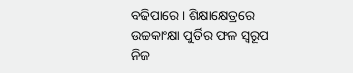ବଢିପାରେ । ଶିକ୍ଷାକ୍ଷେତ୍ରରେ ଉଚ୍ଚକାଂକ୍ଷା ପୁର୍ତିର ଫଳ ସ୍ୱରୂପ ନିଜ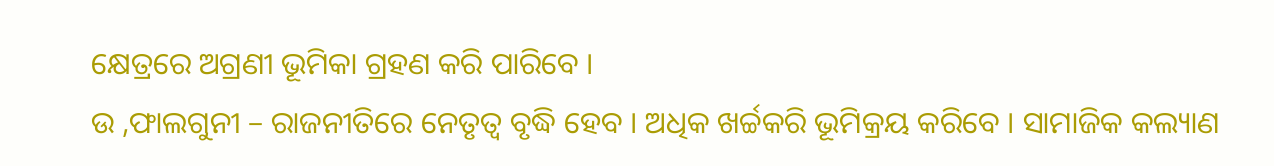କ୍ଷେତ୍ରରେ ଅଗ୍ରଣୀ ଭୂମିକା ଗ୍ରହଣ କରି ପାରିବେ ।
ଉ ,ଫାଲଗୁନୀ – ରାଜନୀତିରେ ନେତୃତ୍ୱ ବୃଦ୍ଧି ହେବ । ଅଧିକ ଖର୍ଚ୍ଚକରି ଭୂମିକ୍ରୟ କରିବେ । ସାମାଜିକ କଲ୍ୟାଣ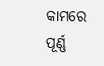କାମରେ ପୂର୍ଣ୍ଣ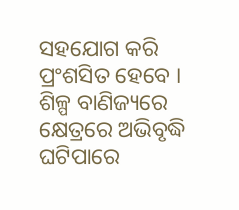ସହଯୋଗ କରି ପ୍ରଂଶସିତ ହେବେ । ଶିଳ୍ପ ବାଣିଜ୍ୟରେ କ୍ଷେତ୍ରରେ ଅଭିବୃଦ୍ଧି ଘଟିପାରେ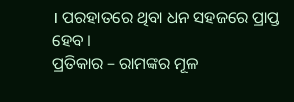। ପରହାତରେ ଥିବା ଧନ ସହଜରେ ପ୍ରାପ୍ତ ହେବ ।
ପ୍ରତିକାର – ରାମଙ୍କର ମୂଳ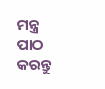ମନ୍ତ୍ର ପାଠ କରନ୍ତୁ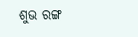ଶୁଭ ରଙ୍ଗ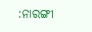:ନାରଙ୍ଗୀ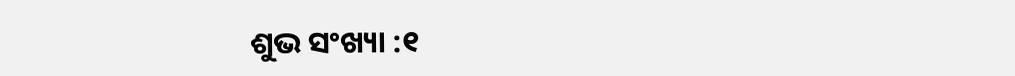ଶୁଭ ସଂଖ୍ୟା :୧